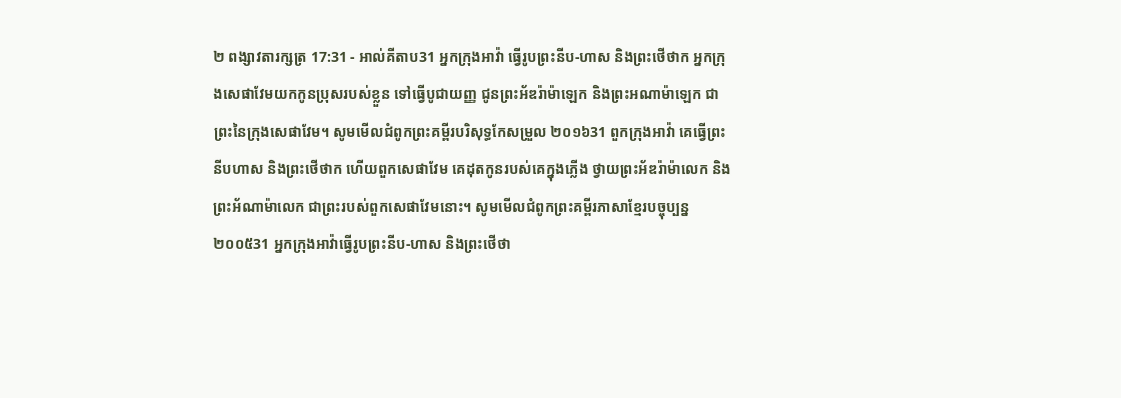២ ពង្សាវតារក្សត្រ 17:31 - អាល់គីតាប31 អ្នកក្រុងអាវ៉ា ធ្វើរូបព្រះនីប-ហាស និងព្រះថើថាក អ្នកក្រុងសេផាវែមយកកូនប្រុសរបស់ខ្លួន ទៅធ្វើបូជាយញ្ញ ជូនព្រះអ័ឌរ៉ាម៉ាឡេក និងព្រះអណាម៉ាឡេក ជាព្រះនៃក្រុងសេផាវែម។ សូមមើលជំពូកព្រះគម្ពីរបរិសុទ្ធកែសម្រួល ២០១៦31 ពួកក្រុងអាវ៉ា គេធ្វើព្រះនីបហាស និងព្រះថើថាក ហើយពួកសេផាវែម គេដុតកូនរបស់គេក្នុងភ្លើង ថ្វាយព្រះអ័ឌរ៉ាម៉ាលេក និងព្រះអ័ណាម៉ាលេក ជាព្រះរបស់ពួកសេផាវែមនោះ។ សូមមើលជំពូកព្រះគម្ពីរភាសាខ្មែរបច្ចុប្បន្ន ២០០៥31 អ្នកក្រុងអាវ៉ាធ្វើរូបព្រះនីប-ហាស និងព្រះថើថា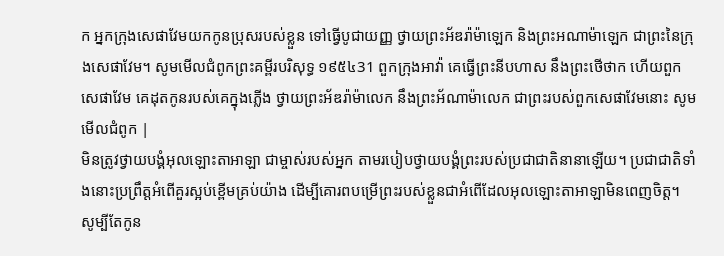ក អ្នកក្រុងសេផាវែមយកកូនប្រុសរបស់ខ្លួន ទៅធ្វើបូជាយញ្ញ ថ្វាយព្រះអ័ឌរ៉ាម៉ាឡេក និងព្រះអណាម៉ាឡេក ជាព្រះនៃក្រុងសេផាវែម។ សូមមើលជំពូកព្រះគម្ពីរបរិសុទ្ធ ១៩៥៤31 ពួកក្រុងអាវ៉ា គេធ្វើព្រះនីបហាស នឹងព្រះថើថាក ហើយពួកសេផាវែម គេដុតកូនរបស់គេក្នុងភ្លើង ថ្វាយព្រះអ័ឌរ៉ាម៉ាលេក នឹងព្រះអ័ណាម៉ាលេក ជាព្រះរបស់ពួកសេផាវែមនោះ សូមមើលជំពូក |
មិនត្រូវថ្វាយបង្គំអុលឡោះតាអាឡា ជាម្ចាស់របស់អ្នក តាមរបៀបថ្វាយបង្គំព្រះរបស់ប្រជាជាតិនានាឡើយ។ ប្រជាជាតិទាំងនោះប្រព្រឹត្តអំពើគួរស្អប់ខ្ពើមគ្រប់យ៉ាង ដើម្បីគោរពបម្រើព្រះរបស់ខ្លួនជាអំពើដែលអុលឡោះតាអាឡាមិនពេញចិត្ត។ សូម្បីតែកូន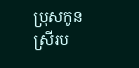ប្រុសកូនស្រីរប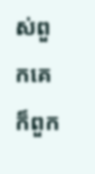ស់ពួកគេ ក៏ពួក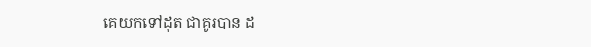គេយកទៅដុត ជាគូរបាន ដ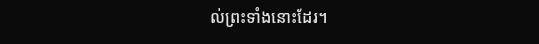ល់ព្រះទាំងនោះដែរ។